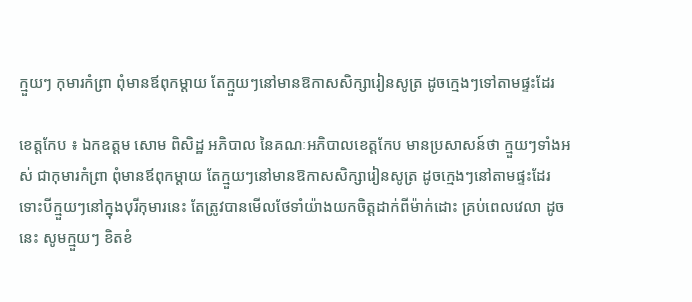ក្មួយៗ កុមារកំព្រា ពុំមានឪពុកម្តាយ តែក្មួយៗនៅមានឱកាសសិក្សារៀនសូត្រ ដូចក្មេងៗទៅតាមផ្ទះដែរ

ខេត្តកែប ៖ ឯកឧត្តម សោម ពិសិដ្ឋ អភិបាល នៃគណៈអភិបាលខេត្តកែប មានប្រសាសន៍ថា ក្មួយៗទាំងអស់ ជាកុមារកំព្រា ពុំមានឪពុកម្តាយ តែក្មួយៗនៅមានឱកាសសិក្សារៀនសូត្រ ដូចក្មេងៗនៅតាមផ្ទះដែរ ទោះបីក្មួយៗនៅក្នុងបុរីកុមារនេះ តែត្រូវបានមើលថែទាំយ៉ាងយកចិត្តដាក់ពីម៉ាក់ដោះ គ្រប់ពេលវេលា ដូចនេះ សូមក្មួយៗ ខិតខំ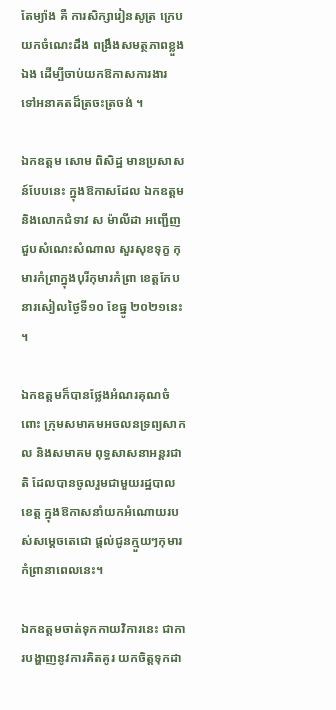តែម្យ៉ាង គឺ ការសិក្សារៀនសូត្រ ក្រេបយកចំណេះដឹង ពង្រឹងសមត្ថភាពខ្លួងឯង ដើម្បីចាប់យកឱកាសការងារ ទៅអនាគតដ៏ត្រចះត្រចង់ ។

ឯកឧត្តម សោម ពិសិដ្ឋ មានប្រសាសន៍បែបនេះ ក្នុងឱកាសដែល ឯកឧត្តម និងលោកជំទាវ ស ម៉ាលីដា អញ្ជើញជួបសំណេះសំណាល សួរសុខទុក្ខ កុមារកំព្រាក្នុងបុរីកុមារកំព្រា ខេត្តកែប នារសៀលថ្ងៃទី១០ ខែធ្នូ ២០២១នេះ ។

ឯកឧត្តមក៏បានថ្លែងអំណរគុណចំពោះ ក្រុមសមាគមអចលនទ្រព្យសាកល និងសមាគម ពុទ្ធសាសនាអន្តរជាតិ ដែលបានចូលរួមជាមួយរដ្ឋបាលខេត្ត ក្នុងឱកាសនាំយកអំណោយរបស់សម្តេចតេជោ ផ្តល់ជូនក្មួយៗកុមារកំព្រានាពេលនេះ។

ឯកឧត្តមចាត់ទុកកាយវិការនេះ ជាការបង្ហាញនូវការគិតគូរ យកចិត្តទុកដា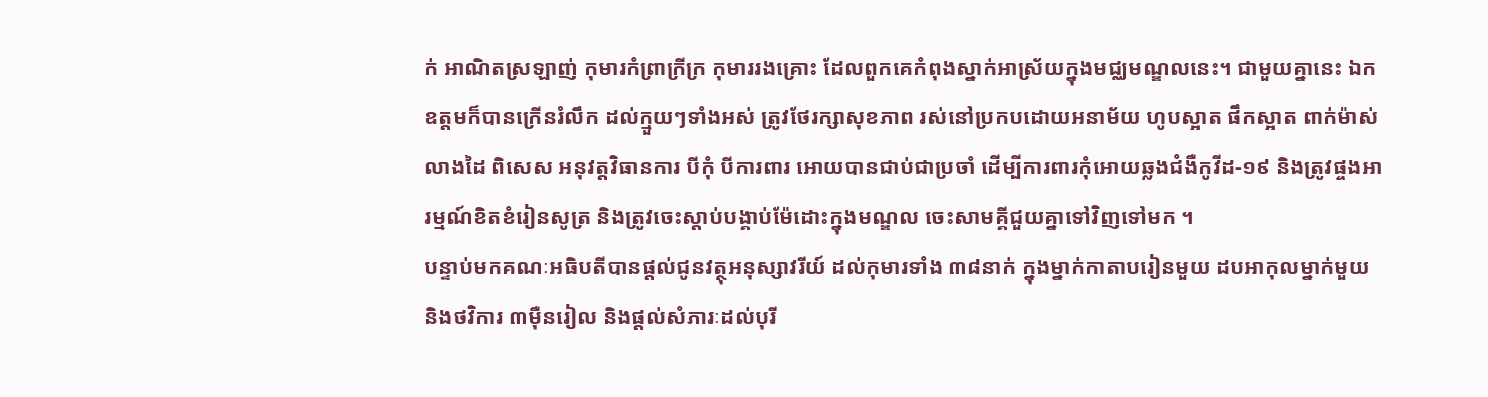ក់ អាណិតស្រឡាញ់ កុមារកំព្រាក្រីក្រ កុមាររងគ្រោះ ដែលពួកគេកំពុងស្នាក់អាស្រ័យក្នុងមជ្ឈមណ្ឌលនេះ។ ជាមួយគ្នានេះ ឯកឧត្តមក៏បានក្រើនរំលឹក ដល់ក្មួយៗទាំងអស់ ត្រូវថែរក្សាសុខភាព រស់នៅប្រកបដោយអនាម័យ ហូបស្អាត ផឹកស្អាត ពាក់ម៉ាស់ លាងដៃ ពិសេស អនុវត្តវិធានការ បីកុំ បីការពារ អោយបានជាប់ជាប្រចាំ ដើម្បីការពារកុំអោយឆ្លងជំងឺកូវីដ-១៩ និងត្រូវផ្ចងអារម្មណ៍ខិតខំរៀនសូត្រ និងត្រូវចេះស្តាប់បង្គាប់ម៉ែដោះក្នុងមណ្ឌល ចេះសាមគ្គីជួយគ្នាទៅវិញទៅមក ។
បន្ទាប់មកគណៈអធិបតីបានផ្តល់ជូនវត្ថុអនុស្សាវរីយ៍ ដល់កុមារទាំង ៣៨នាក់ ក្នុងម្នាក់កាតាបរៀនមួយ ដបអាកុលម្នាក់មួយ និងថវិការ ៣ម៉ឺនរៀល និងផ្តល់សំភារៈដល់បុរី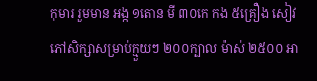កុមារ រួមមាន អង្ក ១តោន មី ៣០កេ កង ៥គ្រឿង សៀវភៅសិក្សាសម្រាប់ក្មួយៗ ២០០ក្បាល ម៉ាស់ ២៥០០ អា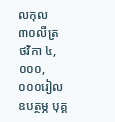លកុល ៣០លីត្រ ថវិកា ៤,០០០,០០០រៀល ឧបត្ថម្ភ បុគ្គ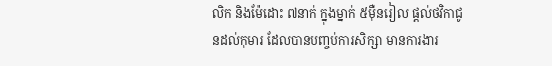លិក និងម៉ែដោះ ៧នាក់ ក្នុងម្នាក់ ៥ម៉ឺនរៀល ផ្តល់ថវិកាជូនដល់កុមារ ដែលបានបញ្ចប់ការសិក្សា មានការងារ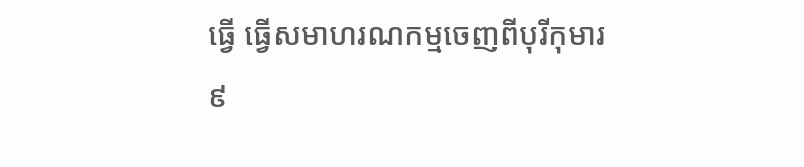ធ្វើ ធ្វើសមាហរណកម្មចេញពីបុរីកុមារ ៩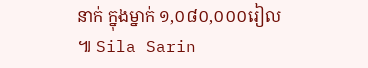នាក់ ក្នុងម្នាក់ ១,០៨០,០០០រៀល ៕ Sila Sarin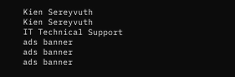Kien Sereyvuth
Kien Sereyvuth
IT Technical Support
ads banner
ads banner
ads banner